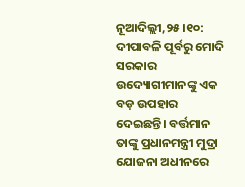ନୂଆଦିଲ୍ଲୀ,୨୫।୧୦: ଦୀପାବଳି ପୂର୍ବରୁ ମୋଦି ସରକାର ଉଦ୍ୟୋଗୀମାନଙ୍କୁ ଏକ ବଡ଼ ଉପହାର ଦେଇଛନ୍ତି। ବର୍ତ୍ତମାନ ତାଙ୍କୁ ପ୍ରଧାନମନ୍ତ୍ରୀ ମୁଦ୍ରା ଯୋଜନା ଅଧୀନରେ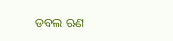ଡବଲ ଋଣ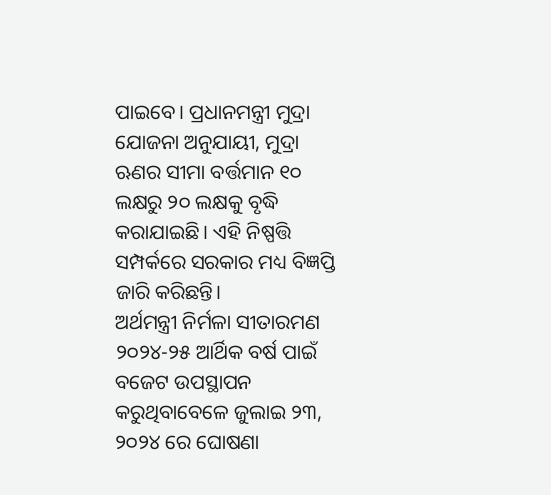ପାଇବେ। ପ୍ରଧାନମନ୍ତ୍ରୀ ମୁଦ୍ରା ଯୋଜନା ଅନୁଯାୟୀ, ମୁଦ୍ରା ଋଣର ସୀମା ବର୍ତ୍ତମାନ ୧୦ ଲକ୍ଷରୁ ୨୦ ଲକ୍ଷକୁ ବୃଦ୍ଧି କରାଯାଇଛି। ଏହି ନିଷ୍ପତ୍ତି ସମ୍ପର୍କରେ ସରକାର ମଧ୍ୟ ବିଜ୍ଞପ୍ତି ଜାରି କରିଛନ୍ତି।
ଅର୍ଥମନ୍ତ୍ରୀ ନିର୍ମଳା ସୀତାରମଣ ୨୦୨୪-୨୫ ଆର୍ଥିକ ବର୍ଷ ପାଇଁ ବଜେଟ ଉପସ୍ଥାପନ କରୁଥିବାବେଳେ ଜୁଲାଇ ୨୩, ୨୦୨୪ ରେ ଘୋଷଣା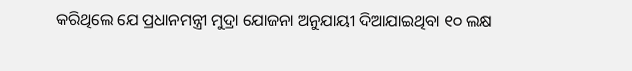କରିଥିଲେ ଯେ ପ୍ରଧାନମନ୍ତ୍ରୀ ମୁଦ୍ରା ଯୋଜନା ଅନୁଯାୟୀ ଦିଆଯାଇଥିବା ୧୦ ଲକ୍ଷ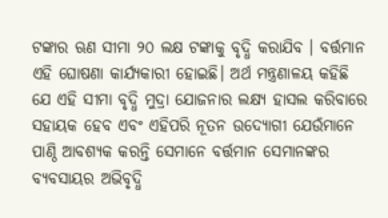ଟଙ୍କାର ଋଣ ସୀମା ୨୦ ଲକ୍ଷ ଟଙ୍କାକୁ ବୃଦ୍ଧି କରାଯିବ । ବର୍ତ୍ତମାନ ଏହି ଘୋଷଣା କାର୍ଯ୍ୟକାରୀ ହୋଇଛି। ଅର୍ଥ ମନ୍ତ୍ରଣାଳୟ କହିଛି ଯେ ଏହି ସୀମା ବୃଦ୍ଧି ମୁଦ୍ରା ଯୋଜନାର ଲକ୍ଷ୍ୟ ହାସଲ କରିବାରେ ସହାୟକ ହେବ ଏବଂ ଏହିପରି ନୂତନ ଉଦ୍ୟୋଗୀ ଯେଉଁମାନେ ପାଣ୍ଠି ଆବଶ୍ୟକ କରନ୍ତି ସେମାନେ ବର୍ତ୍ତମାନ ସେମାନଙ୍କର ବ୍ୟବସାୟର ଅଭିବୃଦ୍ଧି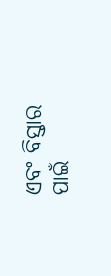ଏବଂ ବିସ୍ତାର ପାଇଁ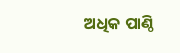ଅଧିକ ପାଣ୍ଠି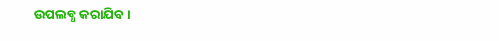ଉପଲବ୍ଧ କରାଯିବ।